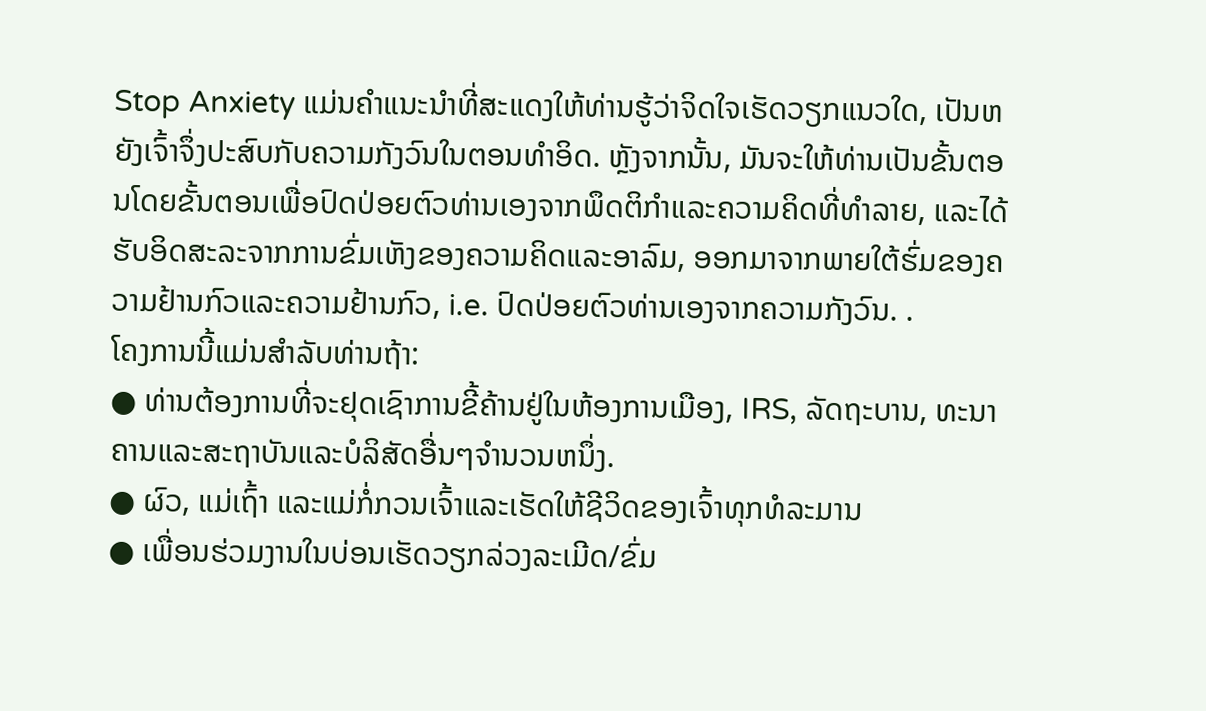Stop Anxiety ແມ່ນຄໍາແນະນໍາທີ່ສະແດງໃຫ້ທ່ານຮູ້ວ່າຈິດໃຈເຮັດວຽກແນວໃດ, ເປັນຫຍັງເຈົ້າຈຶ່ງປະສົບກັບຄວາມກັງວົນໃນຕອນທໍາອິດ. ຫຼັງຈາກນັ້ນ, ມັນຈະໃຫ້ທ່ານເປັນຂັ້ນຕອນໂດຍຂັ້ນຕອນເພື່ອປົດປ່ອຍຕົວທ່ານເອງຈາກພຶດຕິກໍາແລະຄວາມຄິດທີ່ທໍາລາຍ, ແລະໄດ້ຮັບອິດສະລະຈາກການຂົ່ມເຫັງຂອງຄວາມຄິດແລະອາລົມ, ອອກມາຈາກພາຍໃຕ້ຮົ່ມຂອງຄວາມຢ້ານກົວແລະຄວາມຢ້ານກົວ, i.e. ປົດປ່ອຍຕົວທ່ານເອງຈາກຄວາມກັງວົນ. .
ໂຄງການນີ້ແມ່ນສຳລັບທ່ານຖ້າ:
● ທ່ານຕ້ອງການທີ່ຈະຢຸດເຊົາການຂີ້ຄ້ານຢູ່ໃນຫ້ອງການເມືອງ, IRS, ລັດຖະບານ, ທະນາຄານແລະສະຖາບັນແລະບໍລິສັດອື່ນໆຈໍານວນຫນຶ່ງ.
● ຜົວ, ແມ່ເຖົ້າ ແລະແມ່ກໍ່ກວນເຈົ້າແລະເຮັດໃຫ້ຊີວິດຂອງເຈົ້າທຸກທໍລະມານ
● ເພື່ອນຮ່ວມງານໃນບ່ອນເຮັດວຽກລ່ວງລະເມີດ/ຂົ່ມ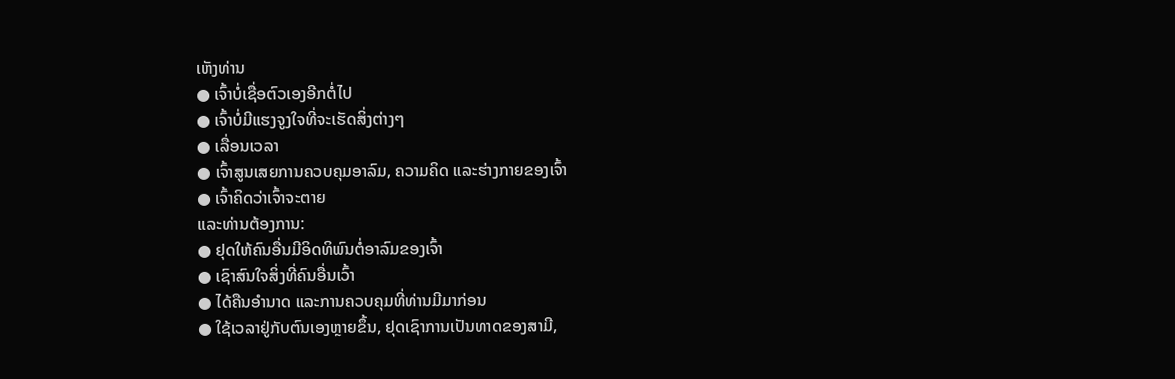ເຫັງທ່ານ
● ເຈົ້າບໍ່ເຊື່ອຕົວເອງອີກຕໍ່ໄປ
● ເຈົ້າບໍ່ມີແຮງຈູງໃຈທີ່ຈະເຮັດສິ່ງຕ່າງໆ
● ເລື່ອນເວລາ
● ເຈົ້າສູນເສຍການຄວບຄຸມອາລົມ, ຄວາມຄິດ ແລະຮ່າງກາຍຂອງເຈົ້າ
● ເຈົ້າຄິດວ່າເຈົ້າຈະຕາຍ
ແລະທ່ານຕ້ອງການ:
● ຢຸດໃຫ້ຄົນອື່ນມີອິດທິພົນຕໍ່ອາລົມຂອງເຈົ້າ
● ເຊົາສົນໃຈສິ່ງທີ່ຄົນອື່ນເວົ້າ
● ໄດ້ຄືນອຳນາດ ແລະການຄວບຄຸມທີ່ທ່ານມີມາກ່ອນ
● ໃຊ້ເວລາຢູ່ກັບຕົນເອງຫຼາຍຂຶ້ນ, ຢຸດເຊົາການເປັນທາດຂອງສາມີ,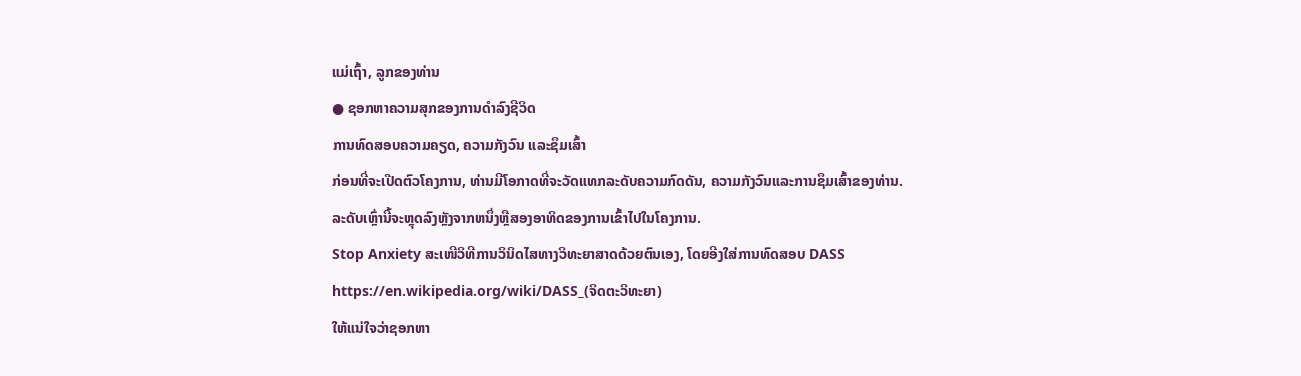ແມ່ເຖົ້າ, ລູກຂອງທ່ານ
● ຊອກຫາຄວາມສຸກຂອງການດໍາລົງຊີວິດ
ການທົດສອບຄວາມຄຽດ, ຄວາມກັງວົນ ແລະຊຶມເສົ້າ
ກ່ອນທີ່ຈະເປີດຕົວໂຄງການ, ທ່ານມີໂອກາດທີ່ຈະວັດແທກລະດັບຄວາມກົດດັນ, ຄວາມກັງວົນແລະການຊຶມເສົ້າຂອງທ່ານ. ລະດັບເຫຼົ່ານີ້ຈະຫຼຸດລົງຫຼັງຈາກຫນຶ່ງຫຼືສອງອາທິດຂອງການເຂົ້າໄປໃນໂຄງການ.
Stop Anxiety ສະເໜີວິທີການວິນິດໄສທາງວິທະຍາສາດດ້ວຍຕົນເອງ, ໂດຍອີງໃສ່ການທົດສອບ DASS https://en.wikipedia.org/wiki/DASS_(ຈິດຕະວິທະຍາ)
ໃຫ້ແນ່ໃຈວ່າຊອກຫາ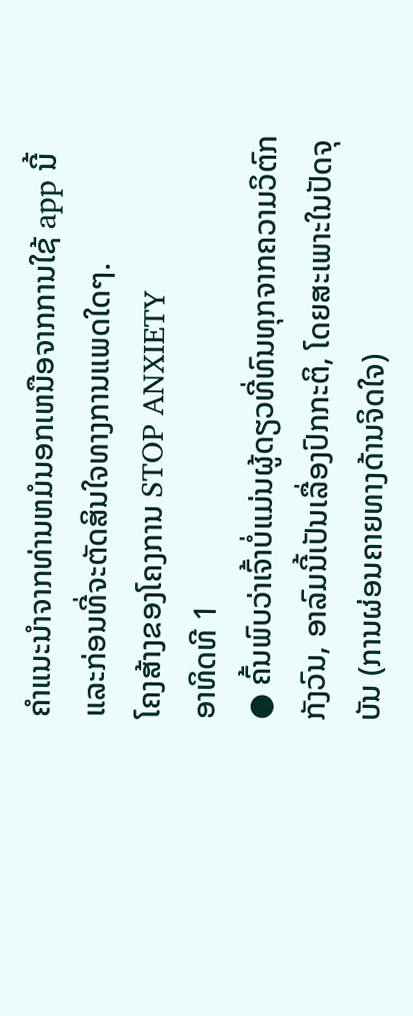ຄໍາແນະນໍາຈາກທ່ານຫມໍນອກເຫນືອຈາກການໃຊ້ app ນີ້ແລະກ່ອນທີ່ຈະຕັດສິນໃຈທາງການແພດໃດໆ.
ໂຄງສ້າງຂອງໂຄງການ STOP ANXIETY
ອາທິດທີ 1
● ຄົ້ນພົບວ່າເຈົ້າບໍ່ແມ່ນຜູ້ດຽວທີ່ທົນທຸກຈາກຄວາມວິຕົກກັງວົນ, ອາລົມນີ້ເປັນເລື່ອງປົກກະຕິ, ໂດຍສະເພາະໃນປັດຈຸບັນ (ການຜ່ອນຄາຍທາງດ້ານຈິດໃຈ)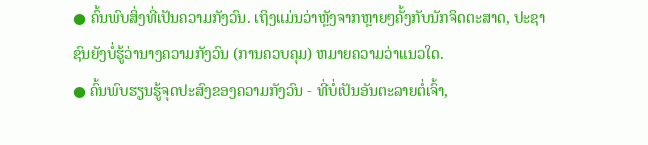● ຄົ້ນພົບສິ່ງທີ່ເປັນຄວາມກັງວົນ. ເຖິງແມ່ນວ່າຫຼັງຈາກຫຼາຍໆຄັ້ງກັບນັກຈິດຕະສາດ, ປະຊາຊົນຍັງບໍ່ຮູ້ວ່ານາງຄວາມກັງວົນ (ການຄວບຄຸມ) ຫມາຍຄວາມວ່າແນວໃດ.
● ຄົ້ນພົບຮຽນຮູ້ຈຸດປະສົງຂອງຄວາມກັງວົນ - ທີ່ບໍ່ເປັນອັນຕະລາຍຕໍ່ເຈົ້າ,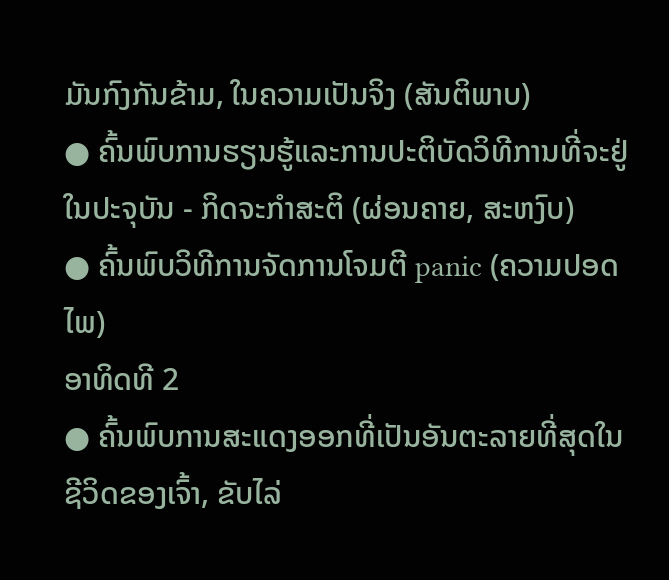ມັນກົງກັນຂ້າມ, ໃນຄວາມເປັນຈິງ (ສັນຕິພາບ)
● ຄົ້ນພົບການຮຽນຮູ້ແລະການປະຕິບັດວິທີການທີ່ຈະຢູ່ໃນປະຈຸບັນ - ກິດຈະກໍາສະຕິ (ຜ່ອນຄາຍ, ສະຫງົບ)
● ຄົ້ນພົບວິທີການຈັດການໂຈມຕີ panic (ຄວາມປອດໄພ)
ອາທິດທີ 2
● ຄົ້ນພົບການສະແດງອອກທີ່ເປັນອັນຕະລາຍທີ່ສຸດໃນຊີວິດຂອງເຈົ້າ, ຂັບໄລ່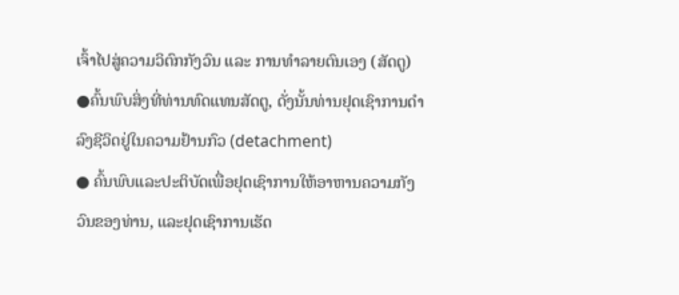ເຈົ້າໄປສູ່ຄວາມວິຕົກກັງວົນ ແລະ ການທຳລາຍຕົນເອງ (ສັດຕູ)
●ຄົ້ນພົບສິ່ງທີ່ທ່ານທົດແທນສັດຕູ, ດັ່ງນັ້ນທ່ານຢຸດເຊົາການດໍາລົງຊີວິດຢູ່ໃນຄວາມຢ້ານກົວ (detachment)
● ຄົ້ນພົບແລະປະຕິບັດເພື່ອຢຸດເຊົາການໃຫ້ອາຫານຄວາມກັງວົນຂອງທ່ານ, ແລະຢຸດເຊົາການເຮັດ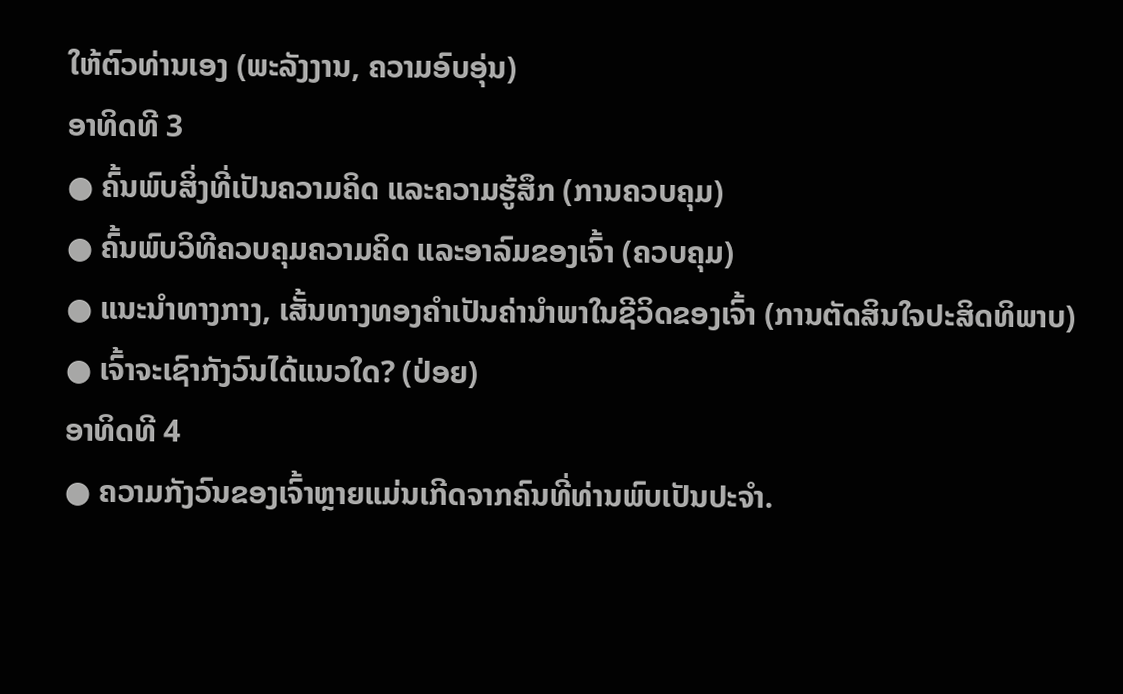ໃຫ້ຕົວທ່ານເອງ (ພະລັງງານ, ຄວາມອົບອຸ່ນ)
ອາທິດທີ 3
● ຄົ້ນພົບສິ່ງທີ່ເປັນຄວາມຄິດ ແລະຄວາມຮູ້ສຶກ (ການຄວບຄຸມ)
● ຄົ້ນພົບວິທີຄວບຄຸມຄວາມຄິດ ແລະອາລົມຂອງເຈົ້າ (ຄວບຄຸມ)
● ແນະນຳທາງກາງ, ເສັ້ນທາງທອງຄຳເປັນຄ່ານຳພາໃນຊີວິດຂອງເຈົ້າ (ການຕັດສິນໃຈປະສິດທິພາບ)
● ເຈົ້າຈະເຊົາກັງວົນໄດ້ແນວໃດ? (ປ່ອຍ)
ອາທິດທີ 4
● ຄວາມກັງວົນຂອງເຈົ້າຫຼາຍແມ່ນເກີດຈາກຄົນທີ່ທ່ານພົບເປັນປະຈຳ.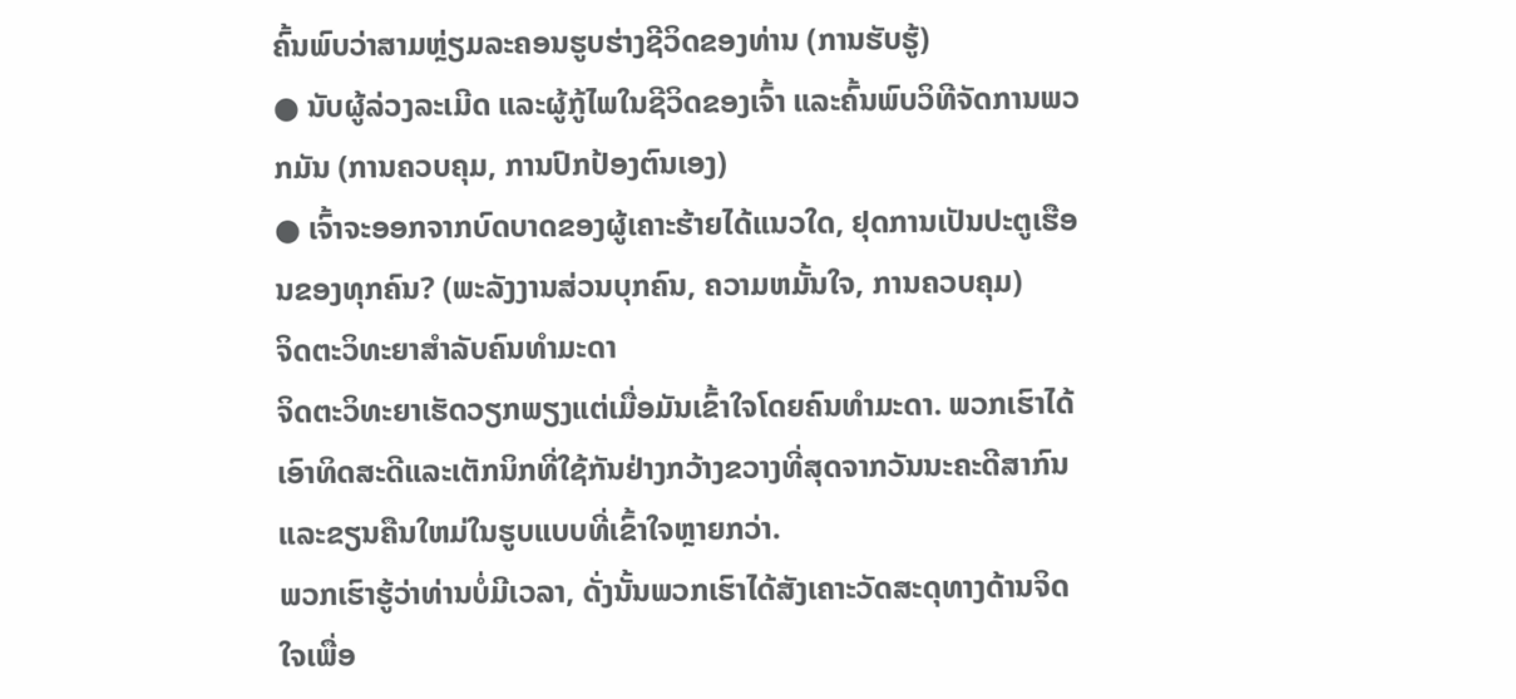ຄົ້ນພົບວ່າສາມຫຼ່ຽມລະຄອນຮູບຮ່າງຊີວິດຂອງທ່ານ (ການຮັບຮູ້)
● ນັບຜູ້ລ່ວງລະເມີດ ແລະຜູ້ກູ້ໄພໃນຊີວິດຂອງເຈົ້າ ແລະຄົ້ນພົບວິທີຈັດການພວກມັນ (ການຄວບຄຸມ, ການປົກປ້ອງຕົນເອງ)
● ເຈົ້າຈະອອກຈາກບົດບາດຂອງຜູ້ເຄາະຮ້າຍໄດ້ແນວໃດ, ຢຸດການເປັນປະຕູເຮືອນຂອງທຸກຄົນ? (ພະລັງງານສ່ວນບຸກຄົນ, ຄວາມຫມັ້ນໃຈ, ການຄວບຄຸມ)
ຈິດຕະວິທະຍາສຳລັບຄົນທຳມະດາ
ຈິດຕະວິທະຍາເຮັດວຽກພຽງແຕ່ເມື່ອມັນເຂົ້າໃຈໂດຍຄົນທໍາມະດາ. ພວກເຮົາໄດ້ເອົາທິດສະດີແລະເຕັກນິກທີ່ໃຊ້ກັນຢ່າງກວ້າງຂວາງທີ່ສຸດຈາກວັນນະຄະດີສາກົນແລະຂຽນຄືນໃຫມ່ໃນຮູບແບບທີ່ເຂົ້າໃຈຫຼາຍກວ່າ.
ພວກເຮົາຮູ້ວ່າທ່ານບໍ່ມີເວລາ, ດັ່ງນັ້ນພວກເຮົາໄດ້ສັງເຄາະວັດສະດຸທາງດ້ານຈິດໃຈເພື່ອ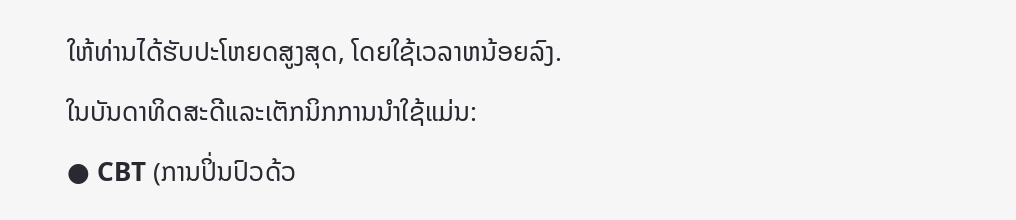ໃຫ້ທ່ານໄດ້ຮັບປະໂຫຍດສູງສຸດ, ໂດຍໃຊ້ເວລາຫນ້ອຍລົງ.
ໃນບັນດາທິດສະດີແລະເຕັກນິກການນໍາໃຊ້ແມ່ນ:
● CBT (ການປິ່ນປົວດ້ວ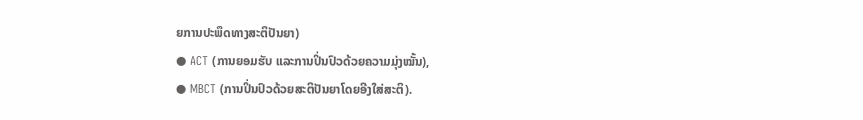ຍການປະພຶດທາງສະຕິປັນຍາ)
● ACT (ການຍອມຮັບ ແລະການປິ່ນປົວດ້ວຍຄວາມມຸ່ງໝັ້ນ),
● MBCT (ການປິ່ນປົວດ້ວຍສະຕິປັນຍາໂດຍອີງໃສ່ສະຕິ).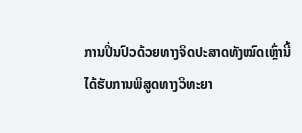ການປິ່ນປົວດ້ວຍທາງຈິດປະສາດທັງໝົດເຫຼົ່ານີ້ໄດ້ຮັບການພິສູດທາງວິທະຍາ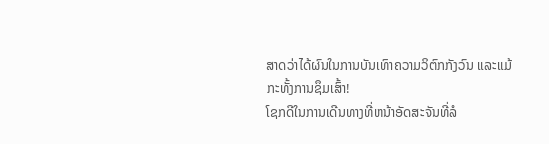ສາດວ່າໄດ້ຜົນໃນການບັນເທົາຄວາມວິຕົກກັງວົນ ແລະແມ້ກະທັ້ງການຊຶມເສົ້າ!
ໂຊກດີໃນການເດີນທາງທີ່ຫນ້າອັດສະຈັນທີ່ລໍ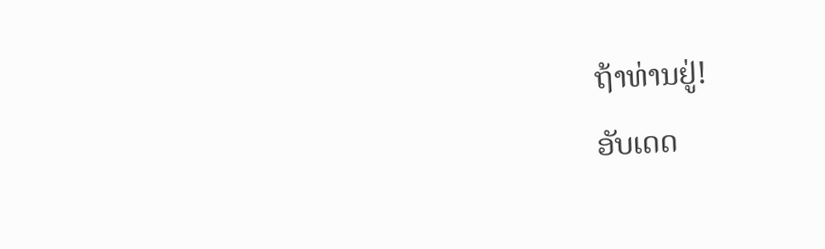ຖ້າທ່ານຢູ່!
ອັບເດດ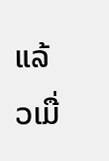ແລ້ວເມື່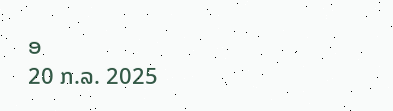ອ
20 ກ.ລ. 2025